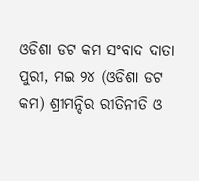ଓଡିଶା ଡଟ କମ ସଂବାଦ ଦାତା
ପୁରୀ, ମଇ ୨୪ (ଓଡିଶା ଡଟ କମ) ଶ୍ରୀମନ୍ଦିର ରୀତିନୀତି ଓ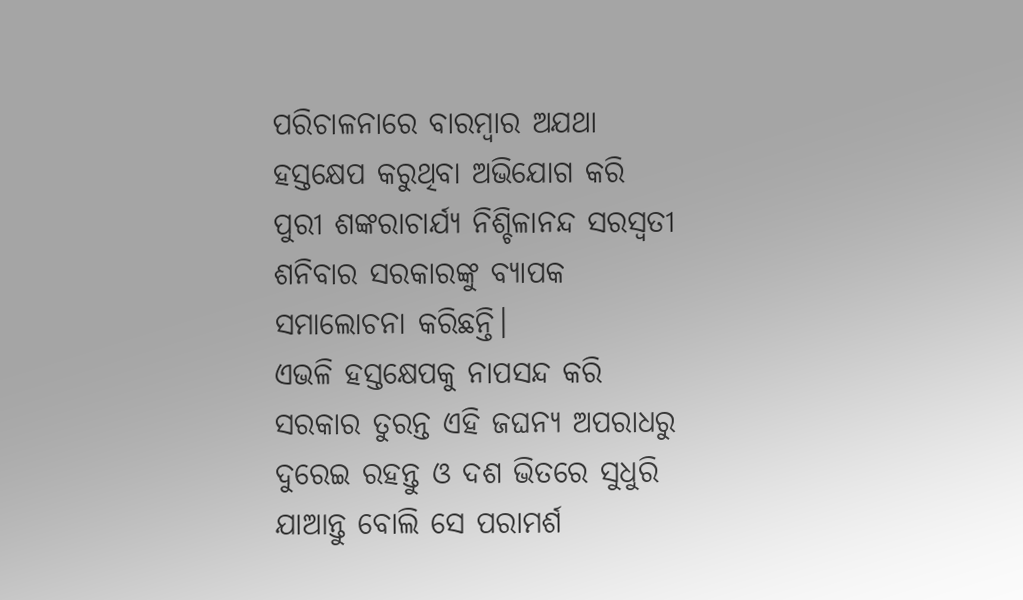ପରିଚାଳନାରେ ବାରମ୍ବାର ଅଯଥା ହସ୍ତକ୍ଷେପ କରୁଥିବା ଅଭିଯୋଗ କରି ପୁରୀ ଶଙ୍କରାଚାର୍ଯ୍ୟ ନିଶ୍ଚିଳାନନ୍ଦ ସରସ୍ଵତୀ ଶନିବାର ସରକାରଙ୍କୁ ବ୍ୟାପକ ସମାଲୋଚନା କରିଛନ୍ତି।
ଏଭଳି ହସ୍ତକ୍ଷେପକୁ ନାପସନ୍ଦ କରି ସରକାର ତୁରନ୍ତ ଏହି ଜଘନ୍ୟ ଅପରାଧରୁ ଦୁରେଇ ରହନ୍ତୁ ଓ ଦଶ ଭିତରେ ସୁଧୁରି ଯାଆନ୍ତୁ ବୋଲି ସେ ପରାମର୍ଶ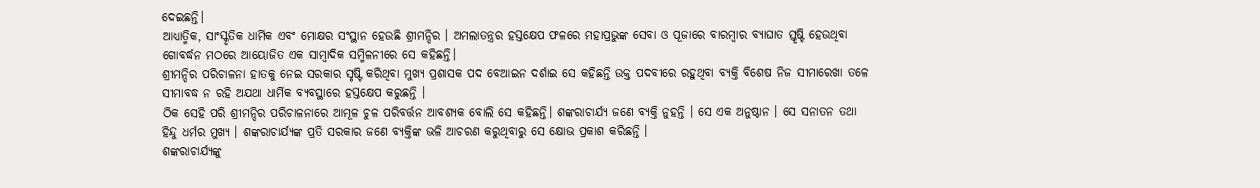ଦେଇଛନ୍ତି।
ଆଧ୍ୟାତ୍ମିକ, ସାଂସ୍କୃତିକ ଧାର୍ମିକ ଏବଂ ମୋକ୍ଷର ସଂସ୍ଥାନ ହେଉଛି ଶ୍ରୀମନ୍ଦିର । ଅମଲାତନ୍ତ୍ରର ହସ୍ତକ୍ଷେପ ଫଳରେ ମହାପ୍ରଭୁଙ୍କ ସେବା ଓ ପୂଜାରେ ବାରମ୍ବାର ବ୍ୟାଘାତ ସ୍ତୃଷ୍ଟି ହେଉଥିବା ଗୋବର୍ଦ୍ଧନ ମଠରେ ଆୟୋଜିତ ଏକ ସାମ୍ବାଦିକ ସମ୍ମିଳନୀରେ ସେ କହିଛନ୍ତି।
ଶ୍ରୀମନ୍ଦିର ପରିଚାଳନା ହାତକୁ ନେଇ ସରକାର ସୃଷ୍ଟି କରିଥିବା ମୁଖ୍ୟ ପ୍ରଶାସକ ପଦ ବେଆଇନ ଦର୍ଶାଇ ସେ କହିଛନ୍ତି ଉକ୍ତ ପଦବୀରେ ରହୁଥିବା ବ୍ୟକ୍ତି ବିଶେଷ ନିଜ ସୀମାରେଖା ତଳେ ସୀମାବଦ୍ଧ ନ ରହି ଅଯଥା ଧାର୍ମିକ ବ୍ୟବସ୍ଥାରେ ହସ୍ତକ୍ଷେପ କରୁଛନ୍ତି ।
ଠିକ ସେହି ପରି ଶ୍ରୀମନ୍ଦିର ପରିଚାଳନାରେ ଆମୂଳ ଚୁଳ ପରିବର୍ତ୍ତନ ଆବଶ୍ୟକ ବୋଲି ସେ କହିଛନ୍ତି। ଶଙ୍କରାଚାର୍ଯ୍ୟ ଜଣେ ବ୍ୟକ୍ତି ନୁହନ୍ତି । ସେ ଏକ ଅନୁଷ୍ଠାନ । ସେ ସନାତନ ତଥା ହିନ୍ଦୁ ଧର୍ମର ମୁଖ୍ୟ । ଶଙ୍କରାଚାର୍ଯ୍ୟଙ୍କ ପ୍ରତି ସରକାର ଜଣେ ବ୍ୟକ୍ତିଙ୍କ ଭଳି ଆଚରଣ କରୁଥିବାରୁ ସେ କ୍ଷୋଭ ପ୍ରକାଶ କରିଛନ୍ତି ।
ଶଙ୍କରାଚାର୍ଯ୍ୟଙ୍କୁ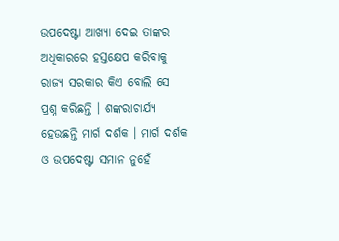ଉପଦେଷ୍ଟା ଆଖ୍ୟା ଦେଇ ତାଙ୍କର ଅଧିକାରରେ ହସ୍ତକ୍ଷେପ କରିବାକୁ ରାଜ୍ୟ ସରକାର କିଏ ବୋଲି ସେ ପ୍ରଶ୍ନ କରିଛନ୍ତି । ଶଙ୍କରାଚାର୍ଯ୍ୟ ହେଉଛନ୍ତି ମାର୍ଗ ଦର୍ଶକ । ମାର୍ଗ ଦର୍ଶକ ଓ ଉପଦେଷ୍ଟା ସମାନ ନୁହେଁ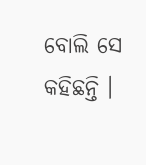ବୋଲି ସେ କହିଛନ୍ତି ।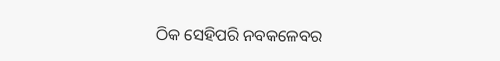ଠିକ ସେହିପରି ନବକଳେବର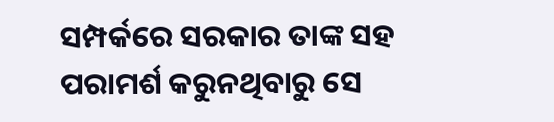ସମ୍ପର୍କରେ ସରକାର ତାଙ୍କ ସହ ପରାମର୍ଶ କରୁନଥିବାରୁ ସେ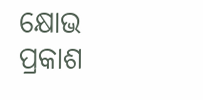କ୍ଷୋଭ ପ୍ରକାଶ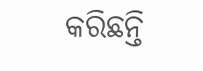କରିଛନ୍ତି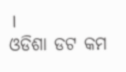।
ଓଡିଶା ଡଟ କମ